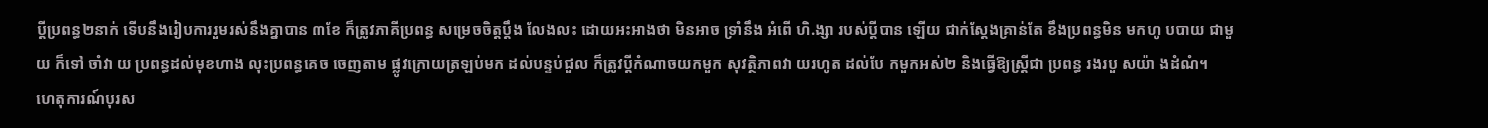ប្តីប្រពន្ធ២នាក់ ទើបនឹងរៀបការរួមរស់នឹងគ្នាបាន ៣ខែ ក៏ត្រូវភាគីប្រពន្ធ សម្រេចចិត្តប្តឹង លែងលះ ដោយអះអាងថា មិនអាច ទ្រាំនឹង អំពើ ហិ.ង្សា របស់ប្តីបាន ឡើយ ជាក់ស្តែងគ្រាន់តែ ខឹងប្រពន្ធមិន មកហូ បបាយ ជាមួយ ក៏ទៅ ចាំវា យ ប្រពន្ធដល់មុខហាង លុះប្រពន្ធគេច ចេញតាម ផ្លូវក្រោយត្រឡប់មក ដល់បន្ទប់ជួល ក៏ត្រូវប្តីកំណាចយកមួក សុវត្ថិភាពវា យរហូត ដល់បែ កមួកអស់២ និងធ្វើឱ្យស្ត្រីជា ប្រពន្ធ រងរបួ សយ៉ា ងដំណំ។
ហេតុការណ៍បុរស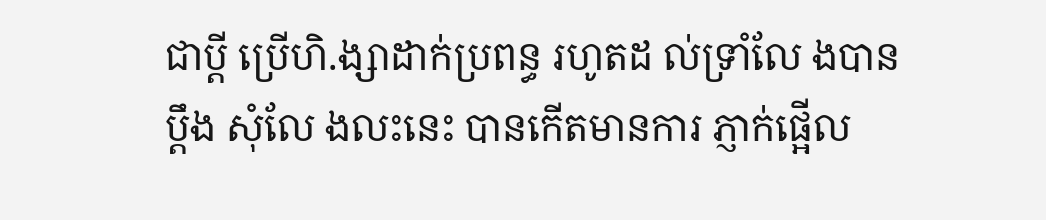ជាប្តី ប្រើហិ.ង្សាដាក់ប្រពន្ធ រហូតដ ល់ទ្រាំលែ ងបានប្តឹង សុំលែ ងលះនេះ បានកើតមានការ ភ្ញាក់ផ្អើល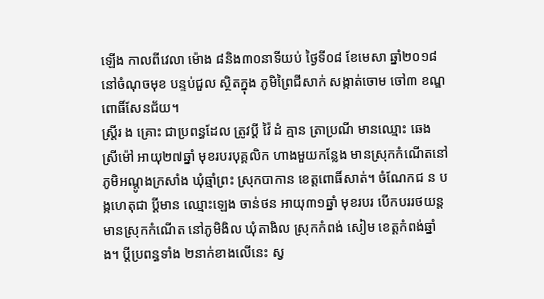ឡើង កាលពីវេលា ម៉ោង ៨និង៣០នាទីយប់ ថ្ងៃទី០៨ ខែមេសា ឆ្នាំ២០១៨ នៅចំណុចមុខ បន្ទប់ជួល ស្ថិតក្នុង ភូមិព្រៃជីសាក់ សង្កាត់ចោម ចៅ៣ ខណ្ឌពោធិ៍សែនជ័យ។
ស្ត្រីរ ង គ្រោះ ជាប្រពន្ធដែល ត្រូវប្តី វ៉ៃ ដំ គ្មាន ត្រាប្រណី មានឈ្មោះ ឆេង ស្រីម៉ៅ អាយុ២៧ឆ្នាំ មុខរបរបុគ្គលិក ហាងមួយកន្លែង មានស្រុកកំណើតនៅ ភូមិអណ្តូងក្រសាំង ឃុំឆ្មាំព្រះ ស្រុកបាកាន ខេត្តពោធិ៍សាត់។ ចំណែកជ ន ប ង្កហេតុជា ប្តីមាន ឈ្មោះឡេង ចាន់ថន អាយុ៣១ឆ្នាំ មុខរបរ បើកបររថយន្ត មានស្រុកកំណើត នៅភូមិងិល ឃុំតាងិល ស្រុកកំពង់ សៀម ខេត្តកំពង់ឆ្នាំង។ ប្តីប្រពន្ធទាំង ២នាក់ខាងលើនេះ ស្វ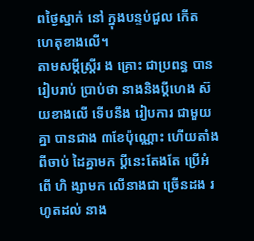ពថ្ងៃស្នាក់ នៅ ក្នុងបន្ទប់ជួល កើត ហេតុខាងលើ។
តាមសម្តីស្ត្រីរ ង គ្រោះ ជាប្រពន្ធ បានរៀបរាប់ ប្រាប់ថា នាងនិងប្តីហេង ស៊យខាងលើ ទើបនឹង រៀបការ ជាមួយគ្នា បានជាង ៣ខែប៉ុណ្ណោះ ហើយតាំងពីចាប់ ដៃគ្នាមក ប្តីនេះតែងតែ ប្រើអំពើ ហិ ង្សាមក លើនាងជា ច្រើនដង រហូតដល់ នាង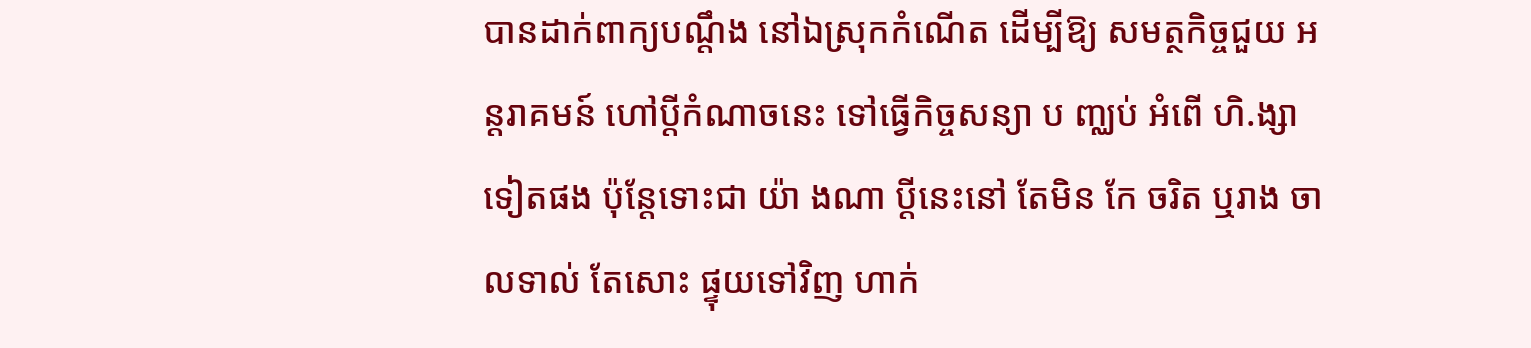បានដាក់ពាក្យបណ្តឹង នៅឯស្រុកកំណើត ដើម្បីឱ្យ សមត្ថកិច្ចជួយ អន្តរាគមន៍ ហៅប្តីកំណាចនេះ ទៅធ្វើកិច្ចសន្យា ប ញ្ឈប់ អំពើ ហិ.ង្សាទៀតផង ប៉ុន្តែទោះជា យ៉ា ងណា ប្តីនេះនៅ តែមិន កែ ចរិត ឬរាង ចាលទាល់ តែសោះ ផ្ទុយទៅវិញ ហាក់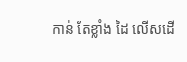កាន់ តែខ្លាំង ដៃ លើសដើ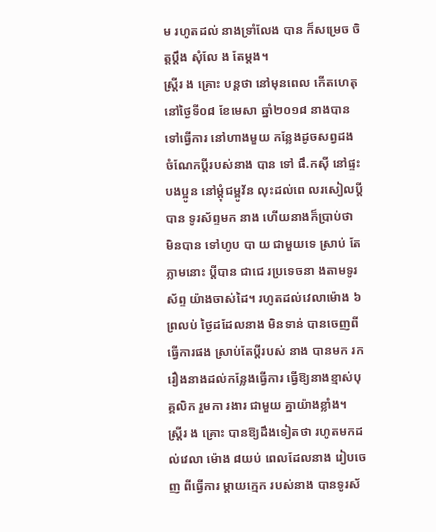ម រហូតដល់ នាងទ្រាំលែង បាន ក៏សម្រេច ចិត្តប្តឹង សុំលែ ង តែម្តង។
ស្ត្រីរ ង គ្រោះ បន្តថា នៅមុនពេល កើតហេតុ នៅថ្ងៃទី០៨ ខែមេសា ឆ្នាំ២០១៨ នាងបានទៅធ្វើការ នៅហាងមួយ កន្លែងដូចសព្វដង ចំណែកប្តីរបស់នាង បាន ទៅ ផឹ.កស៊ី នៅផ្ទះបងប្អូន នៅម្តុំជម្ពូវ័ន លុះដល់ពេ លរសៀលប្តីបាន ទូរស័ព្ទមក នាង ហើយនាងក៏ប្រាប់ថា មិនបាន ទៅហូប បា យ ជាមួយទេ ស្រាប់ តែភ្លាមនោះ ប្តីបាន ជាជេ រប្រទេចនា ងតាមទូរស័ព្ទ យ៉ាងចាស់ដៃ។ រហូតដល់វេលាម៉ោង ៦ព្រលប់ ថ្ងៃដដែលនាង មិនទាន់ បានចេញពីធ្វើការផង ស្រាប់តែប្តីរបស់ នាង បានមក រករឿងនាងដល់កន្លែងធ្វើការ ធ្វើឱ្យនាងខ្មាស់បុគ្គលិក រួមកា រងារ ជាមួយ គ្នាយ៉ាងខ្លាំង។
ស្ត្រីរ ង គ្រោះ បានឱ្យដឹងទៀតថា រហូតមកដល់វេលា ម៉ោង ៨យប់ ពេលដែលនាង រៀបចេញ ពីធ្វើការ ម្តាយក្មេក របស់នាង បានទូរស័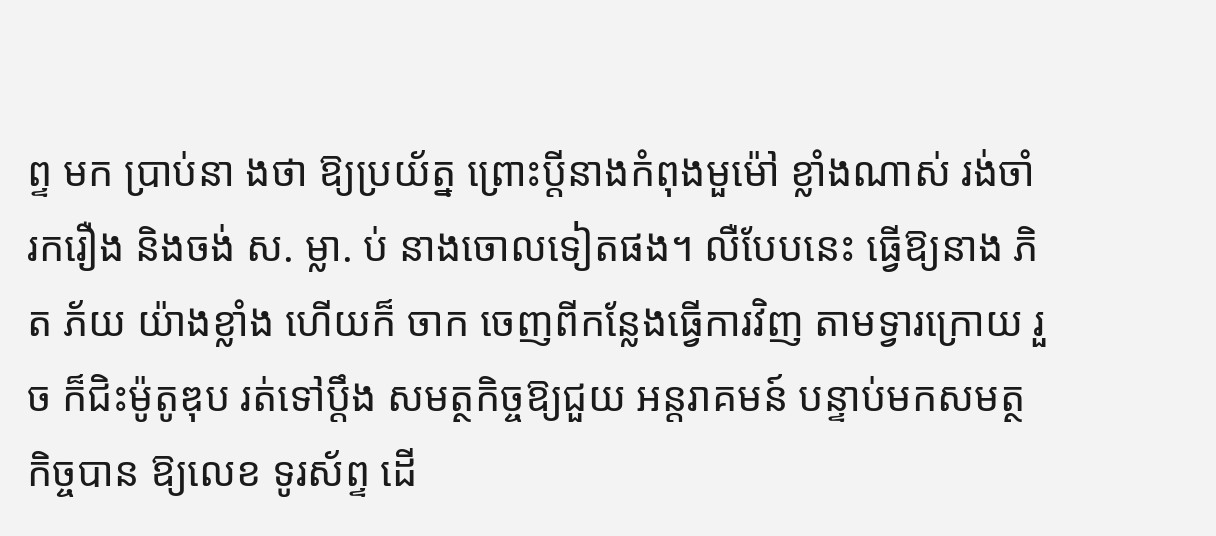ព្ទ មក ប្រាប់នា ងថា ឱ្យប្រយ័ត្ន ព្រោះប្តីនាងកំពុងមួម៉ៅ ខ្លាំងណាស់ រង់ចាំ រករឿង និងចង់ ស. ម្លា. ប់ នាងចោលទៀតផង។ លឺបែបនេះ ធ្វើឱ្យនាង ភិត ភ័យ យ៉ាងខ្លាំង ហើយក៏ ចាក ចេញពីកន្លែងធ្វើការវិញ តាមទ្វារក្រោយ រួច ក៏ជិះម៉ូតូឌុប រត់ទៅប្តឹង សមត្ថកិច្ចឱ្យជួយ អន្តរាគមន៍ បន្ទាប់មកសមត្ថកិច្ចបាន ឱ្យលេខ ទូរស័ព្ទ ដើ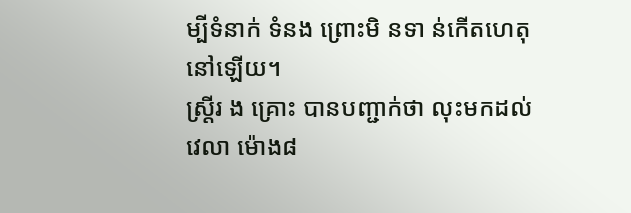ម្បីទំនាក់ ទំនង ព្រោះមិ នទា ន់កើតហេតុនៅឡើយ។
ស្ត្រីរ ង គ្រោះ បានបញ្ជាក់ថា លុះមកដល់វេលា ម៉ោង៨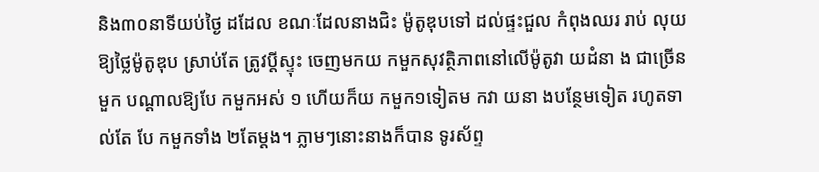និង៣០នាទីយប់ថ្ងៃ ដដែល ខណៈដែលនាងជិះ ម៉ូតូឌុបទៅ ដល់ផ្ទះជួល កំពុងឈរ រាប់ លុយ ឱ្យថ្លៃម៉ូតូឌុប ស្រាប់តែ ត្រូវប្តីស្ទុះ ចេញមកយ កមួកសុវត្ថិភាពនៅលើម៉ូតូវា យដំនា ង ជាច្រើនមួក បណ្តាលឱ្យបែ កមួកអស់ ១ ហើយក៏យ កមួក១ទៀតម កវា យនា ងបន្ថែមទៀត រហូតទា ល់តែ បែ កមួកទាំង ២តែម្តង។ ភ្លាមៗនោះនាងក៏បាន ទូរស័ព្ទ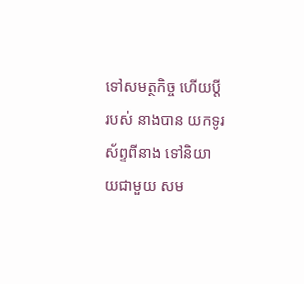ទៅសមត្ថកិច្ច ហើយប្តីរបស់ នាងបាន យកទូរស័ព្ទពីនាង ទៅនិយា យជាមួយ សម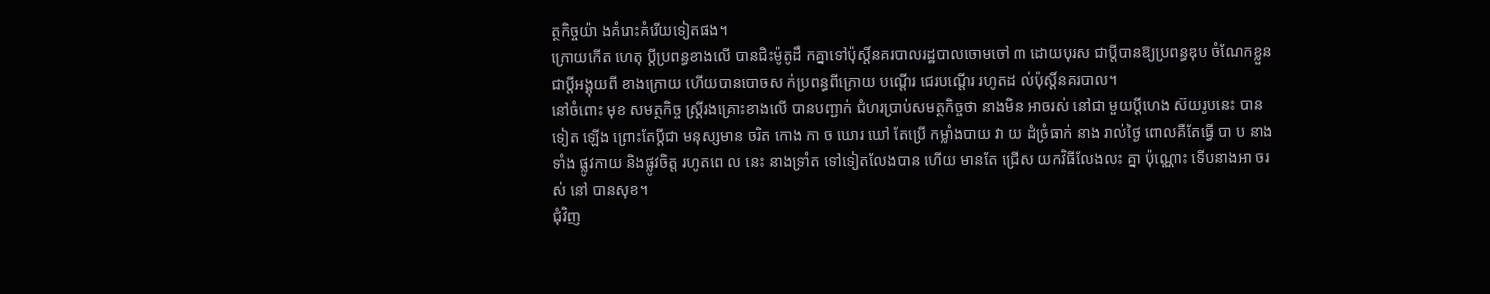ត្ថកិច្ចយ៉ា ងគំរោះគំរើយទៀតផង។
ក្រោយកើត ហេតុ ប្តីប្រពន្ធខាងលើ បានជិះម៉ូតូដឹ កគ្នាទៅប៉ុស្តិ៍នគរបាលរដ្ឋបាលចោមចៅ ៣ ដោយបុរស ជាប្តីបានឱ្យប្រពន្ធឌុប ចំណែកខ្លួន ជាប្តីអង្គុយពី ខាងក្រោយ ហើយបានបោចស ក់ប្រពន្ធពីក្រោយ បណ្តើរ ជេរបណ្តើរ រហូតដ ល់ប៉ុស្តិ៍នគរបាល។
នៅចំពោះ មុខ សមត្ថកិច្ច ស្ត្រីរងគ្រោះខាងលើ បានបញ្ជាក់ ជំហរប្រាប់សមត្ថកិច្ចថា នាងមិន អាចរស់ នៅជា មួយប្តីហេង ស៊យរូបនេះ បានទៀត ឡើង ព្រោះតែប្តីជា មនុស្សមាន ចរិត កោង កា ច ឃោរ ឃៅ តែប្រើ កម្លាំងបាយ វា យ ដំច្រំធាក់ នាង រាល់ថ្ងៃ ពោលគឺតែធ្វើ បា ប នាងទាំង ផ្លូវកាយ និងផ្លូវចិត្ត រហូតពេ ល នេះ នាងទ្រាំត ទៅទៀតលែងបាន ហើយ មានតែ ជ្រើស យកវិធីលែងលះ គ្នា ប៉ុណ្ណោះ ទើបនាងអា ចរស់ នៅ បានសុខ។
ជុំវិញ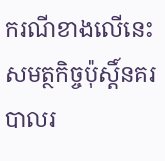ករណីខាងលើនេះ សមត្ថកិច្ចប៉ុស្តិ៍នគរបាលរ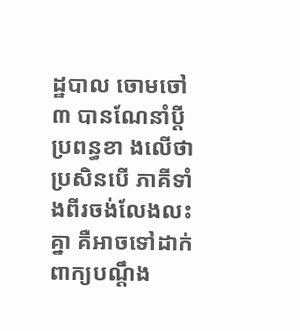ដ្ឋបាល ចោមចៅ៣ បានណែនាំប្តីប្រពន្ធខា ងលើថា ប្រសិនបើ ភាគីទាំងពីរចង់លែងលះគ្នា គឺអាចទៅដាក់ ពាក្យបណ្តឹង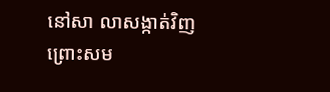នៅសា លាសង្កាត់វិញ ព្រោះសម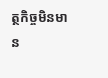ត្ថកិច្ចមិនមា ន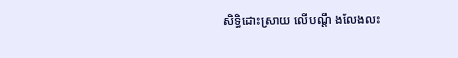សិទ្ធិដោះស្រាយ លើបណ្តឹ ងលែងលះ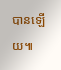បានឡើយ៕